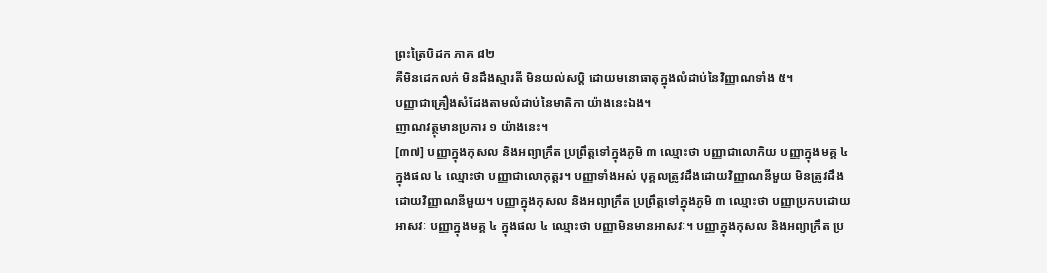ព្រះត្រៃបិដក ភាគ ៨២
គឺមិនដេកលក់ មិនដឹងស្មារតី មិនយល់សប្តិ ដោយមនោធាតុក្នុងលំដាប់នៃវិញ្ញាណទាំង ៥។
បញ្ញាជាគ្រឿងសំដែងតាមលំដាប់នៃមាតិកា យ៉ាងនេះឯង។
ញាណវត្ថុមានប្រការ ១ យ៉ាងនេះ។
[៣៧] បញ្ញាក្នុងកុសល និងអព្យាក្រឹត ប្រព្រឹត្តទៅក្នុងភូមិ ៣ ឈ្មោះថា បញ្ញាជាលោកិយ បញ្ញាក្នុងមគ្គ ៤ ក្នុងផល ៤ ឈ្មោះថា បញ្ញាជាលោកុត្តរ។ បញ្ញាទាំងអស់ បុគ្គលត្រូវដឹងដោយវិញ្ញាណនីមួយ មិនត្រូវដឹងដោយវិញ្ញាណនីមួយ។ បញ្ញាក្នុងកុសល និងអព្យាក្រឹត ប្រព្រឹត្តទៅក្នុងភូមិ ៣ ឈ្មោះថា បញ្ញាប្រកបដោយអាសវៈ បញ្ញាក្នុងមគ្គ ៤ ក្នុងផល ៤ ឈ្មោះថា បញ្ញាមិនមានអាសវៈ។ បញ្ញាក្នុងកុសល និងអព្យាក្រឹត ប្រ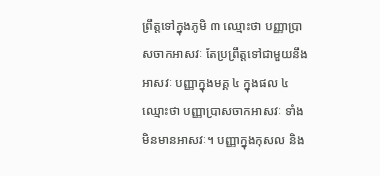ព្រឹត្តទៅក្នុងភូមិ ៣ ឈ្មោះថា បញ្ញាប្រាសចាកអាសវៈ តែប្រព្រឹត្តទៅជាមួយនឹងអាសវៈ បញ្ញាក្នុងមគ្គ ៤ ក្នុងផល ៤ ឈ្មោះថា បញ្ញាប្រាសចាកអាសវៈ ទាំងមិនមានអាសវៈ។ បញ្ញាក្នុងកុសល និង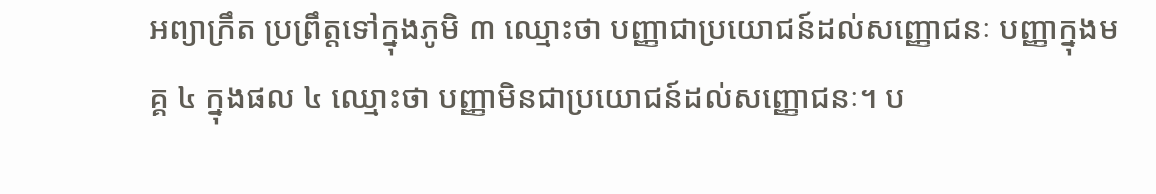អព្យាក្រឹត ប្រព្រឹត្តទៅក្នុងភូមិ ៣ ឈ្មោះថា បញ្ញាជាប្រយោជន៍ដល់សញ្ញោជនៈ បញ្ញាក្នុងមគ្គ ៤ ក្នុងផល ៤ ឈ្មោះថា បញ្ញាមិនជាប្រយោជន៍ដល់សញ្ញោជនៈ។ ប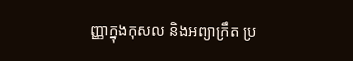ញ្ញាក្នុងកុសល និងអព្យាក្រឹត ប្រ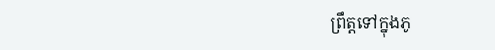ព្រឹត្តទៅក្នុងភូ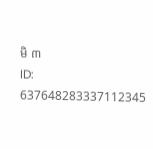មិ ៣
ID: 637648283337112345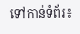ទៅកាន់ទំព័រ៖